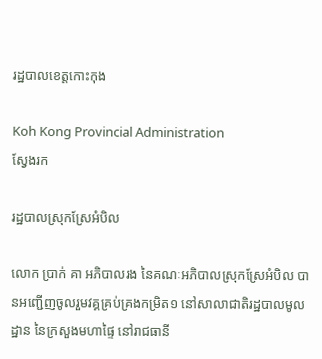រដ្ឋបាលខេត្តកោះកុង

Koh Kong Provincial Administration
ស្វែងរក

រដ្ឋបាលស្រុកស្រែអំបិល

លោក ប្រាក់ គា អភិបាលរង នៃគណៈអភិបាលស្រុកស្រែអំបិល បានអញ្ជើញចូលរួមវគ្គគ្រប់គ្រងកម្រិត១ នៅសាលាជាតិរដ្ឋបាលមូលដ្ឋាន នៃក្រសួងមហាផ្ទៃ នៅរាជធានី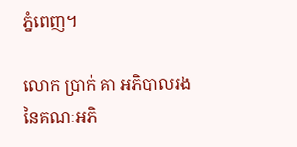ភ្នំពេញ។

លោក ប្រាក់ គា អភិបាលរង នៃគណៈអភិ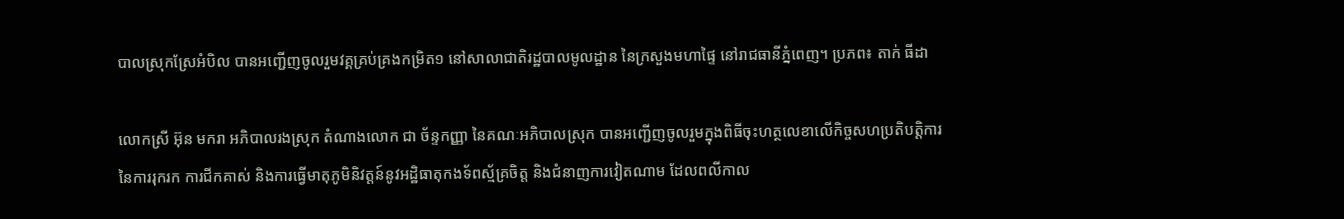បាលស្រុកស្រែអំបិល បានអញ្ជើញចូលរួមវគ្គគ្រប់គ្រងកម្រិត១ នៅសាលាជាតិរដ្ឋបាលមូលដ្ឋាន នៃក្រសួងមហាផ្ទៃ នៅរាជធានីភ្នំពេញ។ ប្រភព៖ តាក់ ធីដា

លោកស្រី អ៊ុន មករា អភិបាលរងស្រុក តំណាងលោក ជា ច័ន្ទកញ្ញា នៃគណៈអភិបាលស្រុក បានអញ្ជើញចូលរួមក្នុងពិធីចុះហត្ថលេខាលើកិច្ចសហប្រតិបត្តិការ នៃការរុករក ការជីកគាស់ និងការធ្វើមាតុភូមិនិវត្តន៍នូវអដ្ឋិធាតុកងទ័ពស្ម័គ្រចិត្ត និងជំនាញការវៀតណាម ដែលពលីកាល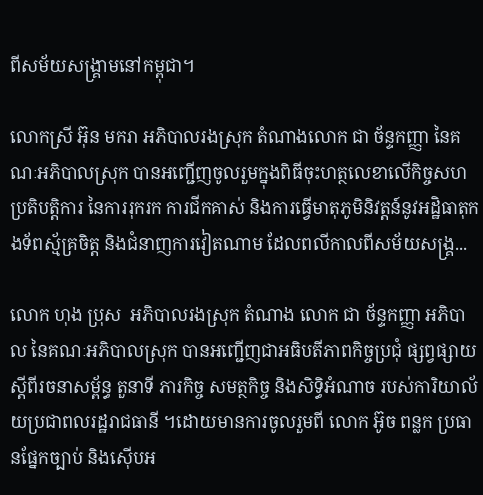ពីសម័យសង្គ្រាមនៅកម្ពុជា។

លោកស្រី អ៊ុន មករា អភិបាលរងស្រុក តំណាងលោក ជា ច័ន្ទកញ្ញា នៃគណៈអភិបាលស្រុក បានអញ្ជើញចូលរួមក្នុងពិធីចុះហត្ថលេខាលើកិច្ចសហប្រតិបត្តិការ នៃការរុករក ការជីកគាស់ និងការធ្វើមាតុភូមិនិវត្តន៍នូវអដ្ឋិធាតុកងទ័ពស្ម័គ្រចិត្ត និងជំនាញការវៀតណាម ដែលពលីកាលពីសម័យសង្គ្រ...

លោក ហុង ប្រុស  អភិបាលរងស្រុក តំណាង លោក ជា ច័ន្ទកញ្ញា អភិបាល នៃគណៈអភិបាលស្រុក បានអញ្ជើញជាអធិបតីភាពកិច្ចប្រជុំ ផ្សព្វផ្សាយ ស្តីពីរចនាសម្ព័ន្ធ តួនាទី ភារកិច្ច សមត្ថកិច្ច និងសិទ្ធិអំណាច របស់ការិយាល័យប្រជាពលរដ្ឋរាជធានី ។ដោយមានការចូលរួមពី លោក អ៊ូច ពន្លក ប្រធានផ្នែកច្បាប់ និងស៊ើបអ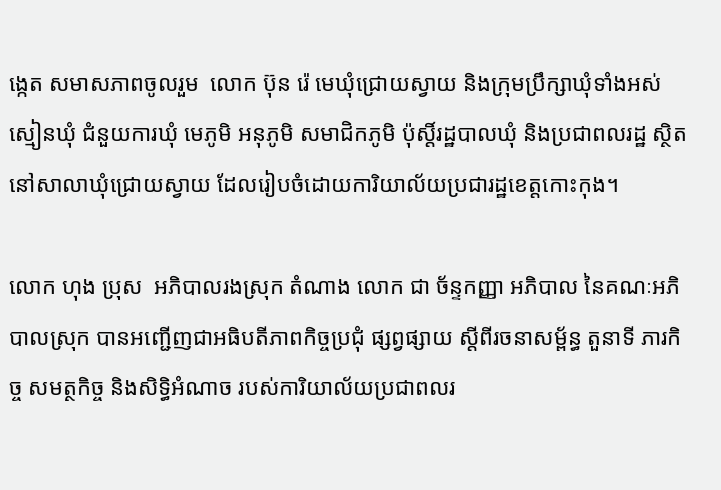ង្កេត សមាសភាពចូលរួម  លោក ប៊ុន រ៉េ មេឃុំជ្រោយស្វាយ និងក្រុមប្រឹក្សាឃុំទាំងអស់ ស្មៀនឃុំ ជំនួយការឃុំ មេភូមិ អនុភូមិ សមាជិកភូមិ ប៉ុស្តិ៍រដ្ឋបាលឃុំ និងប្រជាពលរដ្ឋ ស្ថិតនៅសាលាឃុំជ្រោយស្វាយ ដែលរៀបចំដោយការិយាល័យប្រជារដ្ឋខេត្តកោះកុង។

លោក ហុង ប្រុស  អភិបាលរងស្រុក តំណាង លោក ជា ច័ន្ទកញ្ញា អភិបាល នៃគណៈអភិបាលស្រុក បានអញ្ជើញជាអធិបតីភាពកិច្ចប្រជុំ ផ្សព្វផ្សាយ ស្តីពីរចនាសម្ព័ន្ធ តួនាទី ភារកិច្ច សមត្ថកិច្ច និងសិទ្ធិអំណាច របស់ការិយាល័យប្រជាពលរ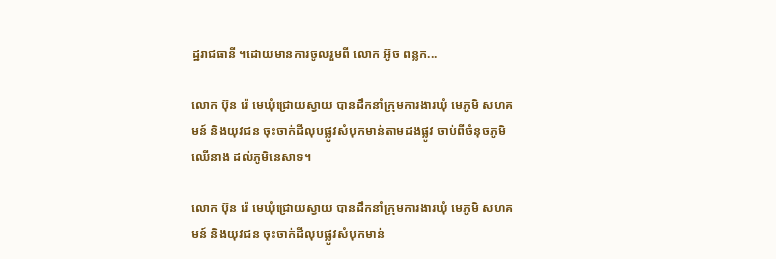ដ្ឋរាជធានី ។ដោយមានការចូលរួមពី លោក អ៊ូច ពន្លក...

លោក ប៊ុន រ៉េ មេឃុំជ្រោយស្វាយ បានដឹកនាំក្រុមការងារឃុំ មេភូមិ សហគមន៍ និងយុវជន ចុះចាក់ដីលុបផ្លូវសំបុកមាន់តាមដងផ្លូវ ចាប់ពីចំនុចភូមិឈើនាង ដល់ភូមិនេសាទ។

លោក ប៊ុន រ៉េ មេឃុំជ្រោយស្វាយ បានដឹកនាំក្រុមការងារឃុំ មេភូមិ សហគមន៍ និងយុវជន ចុះចាក់ដីលុបផ្លូវសំបុកមាន់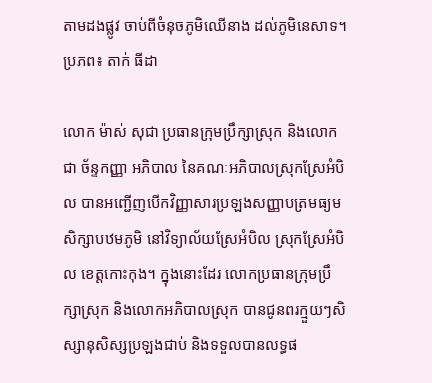តាមដងផ្លូវ ចាប់ពីចំនុចភូមិឈើនាង ដល់ភូមិនេសាទ។ប្រភព៖ តាក់ ធីដា

លោក ម៉ាស់ សុជា ប្រធានក្រុមប្រឹក្សាស្រុក និងលោក ជា ច័ន្ទកញ្ញា អភិបាល នៃគណៈអភិបាលស្រុកស្រែអំបិល បានអញ្ជើញបើកវិញ្ញាសារប្រឡងសញ្ញាបត្រមធ្យមសិក្សាបឋមភូមិ នៅវិទ្យាល័យស្រែអំបិល ស្រុកស្រែអំបិល ខេត្តកោះកុង។ ក្នុងនោះដែរ លោកប្រធានក្រុមប្រឹក្សាស្រុក និងលោកអភិបាលស្រុក បានជូនពរក្មួយៗសិស្សានុសិស្សប្រឡងជាប់ និងទទួលបានលទ្ធផ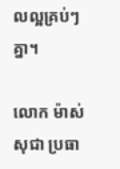លល្អគ្រប់ៗគ្នា។

លោក ម៉ាស់ សុជា ប្រធា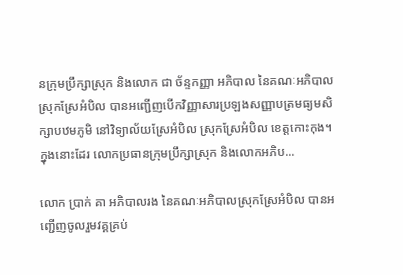នក្រុមប្រឹក្សាស្រុក និងលោក ជា ច័ន្ទកញ្ញា អភិបាល នៃគណៈអភិបាលស្រុកស្រែអំបិល បានអញ្ជើញបើកវិញ្ញាសារប្រឡងសញ្ញាបត្រមធ្យមសិក្សាបឋមភូមិ នៅវិទ្យាល័យស្រែអំបិល ស្រុកស្រែអំបិល ខេត្តកោះកុង។ ក្នុងនោះដែរ លោកប្រធានក្រុមប្រឹក្សាស្រុក និងលោកអភិប...

លោក ប្រាក់ គា អភិបាលរង នៃគណៈអភិបាលស្រុកស្រែអំបិល បានអញ្ជើញចូលរួមវគ្គគ្រប់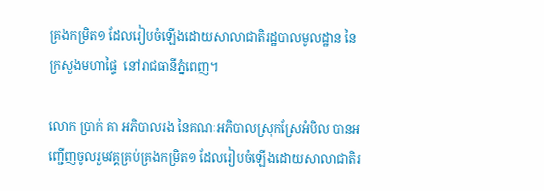គ្រងកម្រិត១ ដែលរៀបចំឡើងដោយសាលាជាតិរដ្ឋបាលមូលដ្ឋាន នៃក្រសួងមហាផ្ទៃ  នៅរាជធានីភ្នំពេញ។

លោក ប្រាក់ គា អភិបាលរង នៃគណៈអភិបាលស្រុកស្រែអំបិល បានអញ្ជើញចូលរួមវគ្គគ្រប់គ្រងកម្រិត១ ដែលរៀបចំឡើងដោយសាលាជាតិរ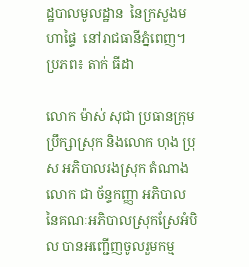ដ្ឋបាលមូលដ្ឋាន  នៃក្រសួងមហាផ្ទៃ  នៅរាជធានីភ្នំពេញ។ ប្រភព៖ តាក់ ធីដា

លោក ម៉ាស់ សុជា ប្រធានក្រុមប្រឹក្សាស្រុក និងលោក ហុង ប្រុស អភិបាលរងស្រុក តំណាងលោក ជា ច័ន្ទកញ្ញា អភិបាល នៃគណៈអភិបាលស្រុកស្រែអំបិល បានអញ្ជើញចូលរួមកម្ម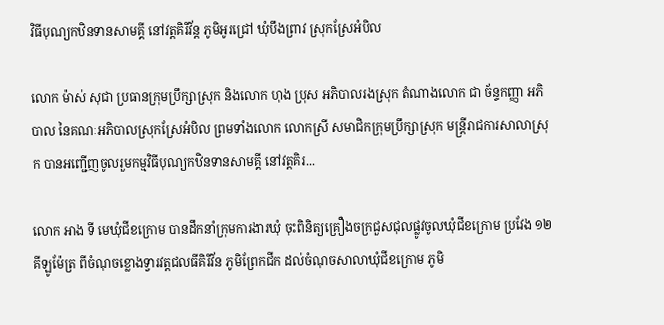វិធីបុណ្យកឋិនទានសាមគ្គី នៅវត្តគិរីវ័ន្ត ភូមិអូរជ្រៅ ឃុំបឹងព្រាវ ស្រុកស្រែអំបិល

លោក ម៉ាស់ សុជា ប្រធានក្រុមប្រឹក្សាស្រុក និងលោក ហុង ប្រុស អភិបាលរងស្រុក តំណាងលោក ជា ច័ន្ទកញ្ញា អភិបាល នៃគណៈអភិបាលស្រុកស្រែអំបិល ព្រមទាំងលោក លោកស្រី សមាជិកក្រុមប្រឹក្សាស្រុក មន្ត្រីរាជការសាលាស្រុក បានអញ្ជើញចូលរួមកម្មវិធីបុណ្យកឋិនទានសាមគ្គី នៅវត្តគិរ...

លោក អាង ទី មេឃុំជីខក្រោម បានដឹកនាំក្រុមការងារឃុំ ចុះពិនិត្យគ្រឿងចក្រជួសជុលផ្លូវចូលឃុំជីខក្រោម ប្រវែង ១២គីឡូម៉ែត្រ ពីចំណុចខ្លោងទ្វារវត្តជលធីគិរីវ័ន ភូមិព្រែកជីក ដល់ចំណុចសាលាឃុំជីខក្រោម ភូមិ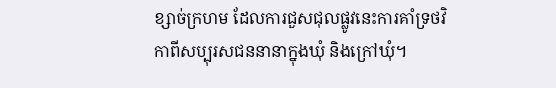ខ្សាច់ក្រហម ដែលការជួសជុលផ្លូវនេះការគាំទ្រថវិកាពីសប្បុរសជននានាក្នុងឃុំ និងក្រៅឃុំ។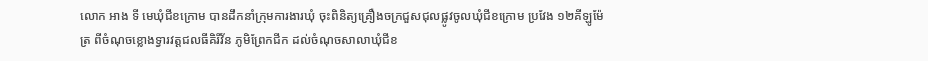លោក អាង ទី មេឃុំជីខក្រោម បានដឹកនាំក្រុមការងារឃុំ ចុះពិនិត្យគ្រឿងចក្រជួសជុលផ្លូវចូលឃុំជីខក្រោម ប្រវែង ១២គីឡូម៉ែត្រ ពីចំណុចខ្លោងទ្វារវត្តជលធីគិរីវ័ន ភូមិព្រែកជីក ដល់ចំណុចសាលាឃុំជីខ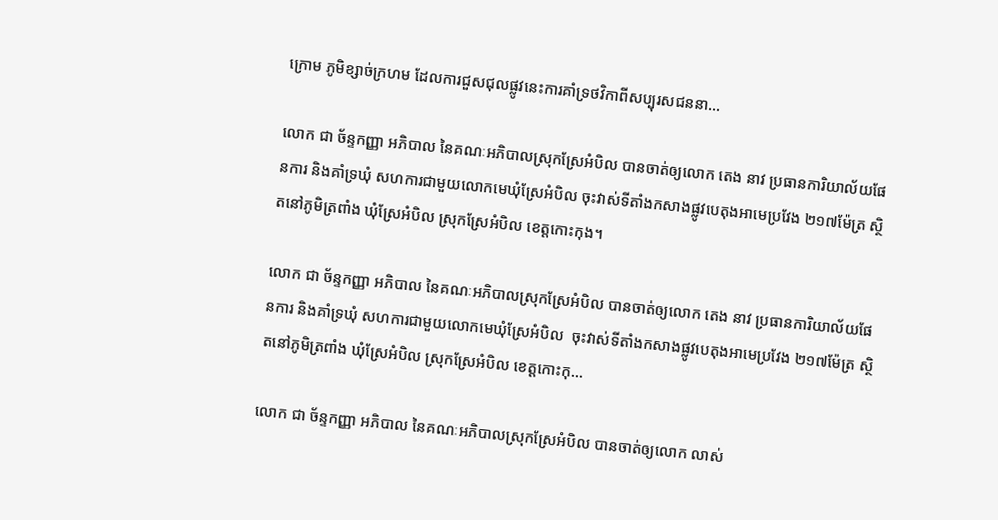ក្រោម ភូមិខ្សាច់ក្រហម ដែលការជួសជុលផ្លូវនេះការគាំទ្រថវិកាពីសប្បុរសជននា...

លោក ជា ច័ន្ទកញ្ញា អភិបាល នៃគណៈអភិបាលស្រុកស្រែអំបិល បានចាត់ឲ្យលោក តេង នាវ ប្រធានការិយាល័យផែនការ និងគាំទ្រឃុំ សហការជាមួយលោកមេឃុំស្រែអំបិល ចុះវាស់ទីតាំងកសាងផ្លូវបេតុងអាមេប្រវែង ២១៧ម៉ែត្រ ស្ថិតនៅភូមិត្រពាំង ឃុំស្រែអំបិល ស្រុកស្រែអំបិល ខេត្តកោះកុង។

លោក ជា ច័ន្ទកញ្ញា អភិបាល នៃគណៈអភិបាលស្រុកស្រែអំបិល បានចាត់ឲ្យលោក តេង នាវ ប្រធានការិយាល័យផែនការ និងគាំទ្រឃុំ សហការជាមួយលោកមេឃុំស្រែអំបិល  ចុះវាស់ទីតាំងកសាងផ្លូវបេតុងអាមេប្រវែង ២១៧ម៉ែត្រ ស្ថិតនៅភូមិត្រពាំង ឃុំស្រែអំបិល ស្រុកស្រែអំបិល ខេត្តកោះកុ...

លោក ជា ច័ន្ទកញ្ញា អភិបាល នៃគណៈអភិបាលស្រុកស្រែអំបិល បានចាត់ឲ្យលោក លាស់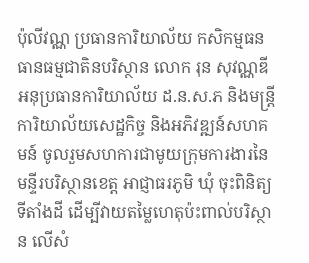ប៉ុលីវណ្ណ ប្រធានការិយាល័យ កសិកម្មធនធានធម្មជាតិនបរិស្ថាន លោក រុន សុវណ្ណឌី អនុប្រធានការិយាល័យ ដ.ន.ស.ភ និងមន្ត្រីការិយាល័យសេដ្ឋកិច្ច និងអភិវឌ្ឍន៍សហគមន៍ ចូលរួមសហការជាមូយក្រុមការងារនៃមន្ទីរបរិស្ថានខេត្ត អាជ្ញាធរភូមិ ឃុំ ចុះពិនិត្យទីតាំងដី ដើម្បីវាយតម្លៃហេតុប៉ះពាល់បរិស្ថាន លើសំ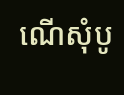ណើសុំបូ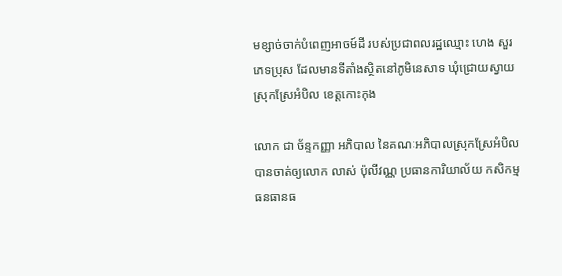មខ្សាច់ចាក់បំពេញអាចម៍ដី របស់ប្រជាពលរដ្ឋឈ្មោះ ហេង សួរ ភេទប្រុស ដែលមានទីតាំងស្ថិតនៅភូមិនេសាទ ឃុំជ្រោយស្វាយ ស្រុកស្រែអំបិល ខេត្តកោះកុង

លោក ជា ច័ន្ទកញ្ញា អភិបាល នៃគណៈអភិបាលស្រុកស្រែអំបិល បានចាត់ឲ្យលោក លាស់ ប៉ុលីវណ្ណ ប្រធានការិយាល័យ កសិកម្មធនធានធ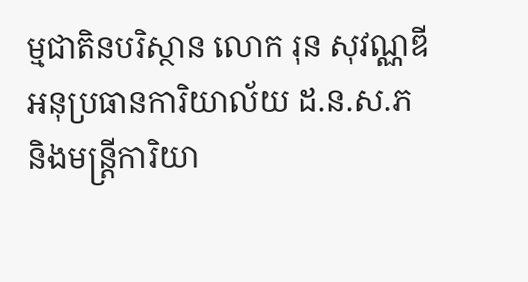ម្មជាតិនបរិស្ថាន លោក រុន សុវណ្ណឌី អនុប្រធានការិយាល័យ ដ.ន.ស.ភ និងមន្ត្រីការិយា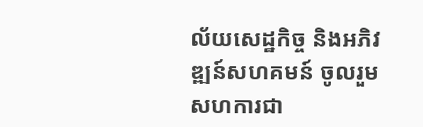ល័យសេដ្ឋកិច្ច និងអភិវឌ្ឍន៍សហគមន៍ ចូលរួមសហការជា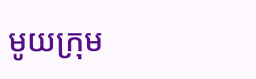មូយក្រុម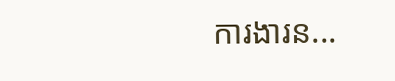ការងារន...